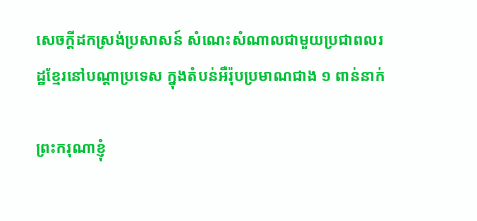សេចក្តីដកស្រង់ប្រសាសន៍ សំណេះសំណាលជាមួយប្រជាពលរដ្ឋខ្មែរនៅបណ្តាប្រទេស ក្នុងតំបន់អឺរ៉ុបប្រមាណជាង ១ ពាន់នាក់

ព្រះករុណាខ្ញុំ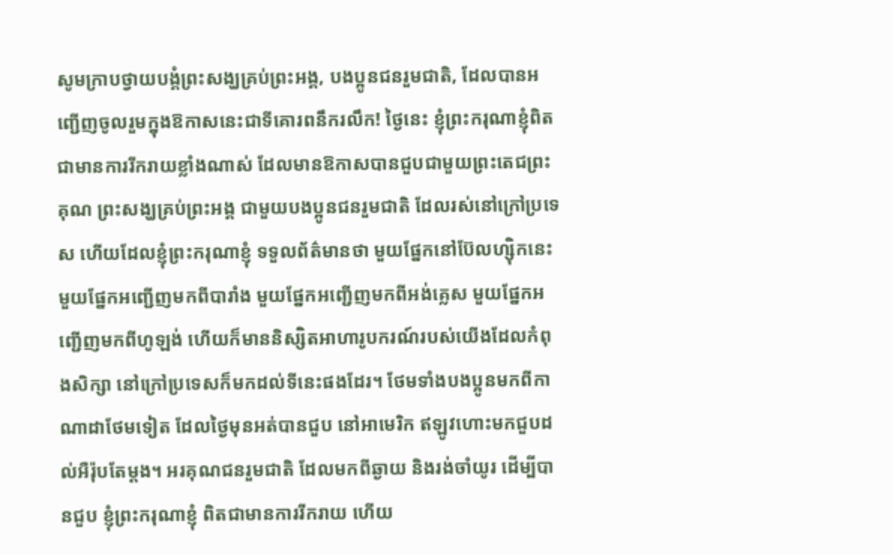សូមក្រាបថ្វាយបង្គំព្រះសង្ឃគ្រប់ព្រះអង្គ, បងប្អូនជនរួមជាតិ, ដែលបានអញ្ជើញចូលរួមក្នុងឱកាសនេះជាទីគោរពនឹករលឹក! ថ្ងៃនេះ ខ្ញុំព្រះករុណាខ្ញុំពិតជាមានការរីករាយខ្លាំងណាស់ ដែលមានឱកាសបានជួបជាមួយព្រះតេជព្រះគុណ ព្រះសង្ឃគ្រប់ព្រះអង្គ ជាមួយបងប្អូនជនរួមជាតិ ដែលរស់នៅក្រៅប្រទេស ហើយដែលខ្ញុំព្រះករុណាខ្ញុំ ទទួលព័ត៌មានថា មួយផ្នែកនៅប៊ែលហ្ស៊ិកនេះ មួយផ្នែកអញ្ជើញមកពីបារាំង មួយផ្នែកអញ្ជើញមកពីអង់គ្លេស មួយផ្នែកអញ្ជើញមកពីហូឡង់ ហើយក៏មាននិស្សិតអាហារូបករណ៍របស់យើងដែលកំពុងសិក្សា នៅក្រៅប្រទេសក៏មកដល់ទីនេះផងដែរ។ ថែមទាំងបងប្អូនមកពីកាណាដាថែមទៀត ដែលថ្ងៃមុនអត់បានជួប នៅអាមេរិក ឥឡូវហោះមកជួបដល់អឺរ៉ុបតែម្តង។ អរគុណជនរួមជាតិ ដែលមកពីឆ្ងាយ និងរង់ចាំយូរ ដើម្បីបានជួប ខ្ញុំព្រះករុណាខ្ញុំ ពិតជាមានការរីករាយ ហើយ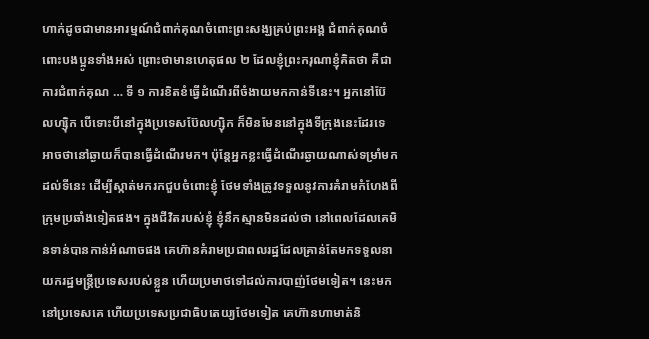ហាក់ដូចជាមានអារម្មណ៍ជំពាក់គុណចំពោះព្រះសង្ឃគ្រប់ព្រះអង្គ ជំពាក់គុណចំពោះបងប្អូនទាំងអស់ ព្រោះថាមានហេតុផល ២ ដែលខ្ញុំព្រះករុណាខ្ញុំគិតថា គឺជាការជំពាក់គុណ … ទី ១ ការខិតខំធ្វើដំណើរពីចំងាយមកកាន់ទីនេះ។ អ្នកនៅប៊ែលហ្ស៊ិក បើទោះបីនៅក្នុងប្រទេសប៊ែលហ្ស៊ិក ក៏មិនមែននៅក្នុងទីក្រុងនេះដែរទេ អាចថានៅឆ្ងាយក៏បានធ្វើដំណើរមក។ ប៉ុន្តែអ្នកខ្លះធ្វើដំណើរឆ្ងាយណាស់ទម្រាំមកដល់ទីនេះ ដើម្បីស្កាត់មករកជួបចំពោះខ្ញុំ ថែមទាំងត្រូវទទួលនូវការគំរាមកំហែងពីក្រុមប្រឆាំងទៀតផង។ ក្នុងជីវិតរបស់ខ្ញុំ ខ្ញុំនឹកស្មានមិនដល់ថា នៅពេលដែលគេមិនទាន់បានកាន់អំណាចផង គេហ៊ានគំរាមប្រជាពលរដ្ឋដែលគ្រាន់តែមកទទួលនាយករដ្ឋមន្ត្រីប្រទេសរបស់ខ្លួន ហើយប្រមាថទៅដល់ការបាញ់ថែមទៀត។ នេះមកនៅប្រទេសគេ ហើយប្រទេសប្រជាធិបតេយ្យថែមទៀត គេហ៊ានហាមាត់និ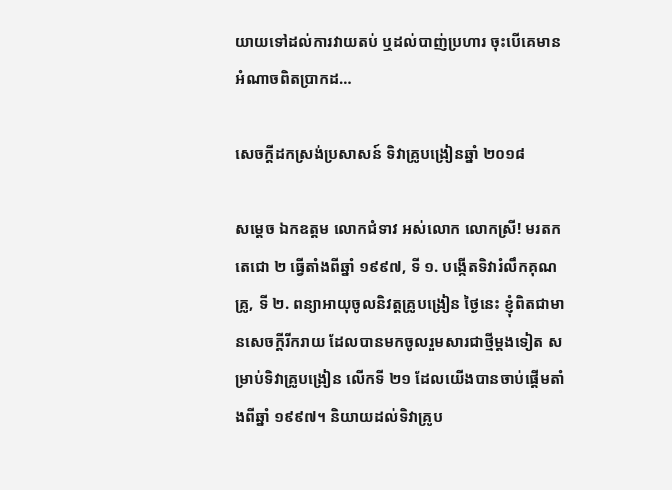យាយទៅដល់ការវាយតប់ ឬដល់បាញ់ប្រហារ ចុះបើគេមានអំណាចពិតប្រាកដ…

សេចក្តីដកស្រង់ប្រសាសន៍ ទិវាគ្រូបង្រៀនឆ្នាំ ២០១៨

សម្ដេច ឯកឧត្តម លោកជំទាវ អស់លោក លោកស្រី! មរតកតេជោ ២ ធ្វើតាំងពីឆ្នាំ ១៩៩៧, ទី ១. បង្កើតទិវារំលឹកគុណគ្រូ, ទី ២. ពន្យាអាយុចូលនិវត្តគ្រូបង្រៀន ថ្ងៃនេះ ខ្ញុំពិតជាមានសេចក្ដីរីករាយ ដែលបានមកចូលរួមសារជាថ្មីម្ដងទៀត សម្រាប់ទិវាគ្រូបង្រៀន លើកទី ២១ ដែលយើងបានចាប់ផ្ដើមតាំងពីឆ្នាំ ១៩៩៧។ និយាយដល់ទិវាគ្រូប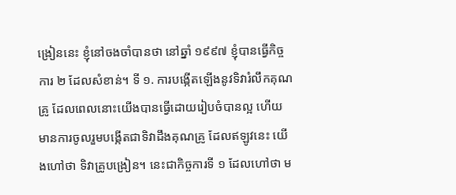ង្រៀននេះ ខ្ញុំនៅចងចាំបានថា នៅឆ្នាំ ១៩៩៧ ខ្ញុំបានធ្វើកិច្ចការ ២ ដែលសំខាន់។ ទី ១. ការបង្កើតឡើងនូវទិវារំលឹកគុណគ្រូ ដែលពេលនោះយើងបានធ្វើដោយរៀបចំបានល្អ ហើយមានការចូលរួមបង្កើតជាទិវាដឹងគុណគ្រូ ដែលឥឡូវនេះ យើងហៅថា ទិវាគ្រូបង្រៀន។ នេះជាកិច្ចការទី ១ ដែលហៅថា ម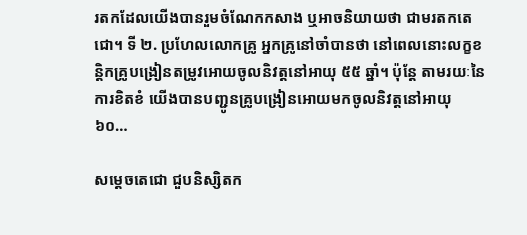រតកដែលយើងបានរួមចំណែកកសាង ឬអាចនិយាយថា ជាមរតកតេជោ។ ទី ២. ប្រហែលលោកគ្រូ អ្នកគ្រូនៅចាំបានថា នៅពេលនោះលក្ខខន្ដិកគ្រូបង្រៀនតម្រូវអោយចូលនិវត្ដនៅអាយុ ៥៥ ឆ្នាំ។ ប៉ុន្ដែ តាមរយៈនៃការខិតខំ យើងបានបញ្ជូនគ្រូបង្រៀនអោយមកចូលនិវត្ដនៅអាយុ ៦០…

សម្តេចតេជោ ជួបនិស្សិតក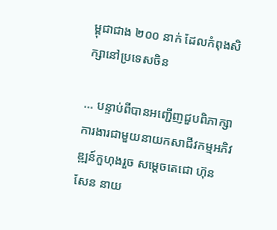ម្ពុជាជាង ២០០ នាក់ ដែលកំពុងសិក្សានៅប្រទេសចិន

… បន្ទាប់ពីបានអញ្ជើញជួបពិភាក្សាការងារជាមួយនាយកសាជីវកម្មអភិវឌ្ឍន៍កួហុងរួច សម្ដេចតេជោ ហ៊ុន សែន នាយ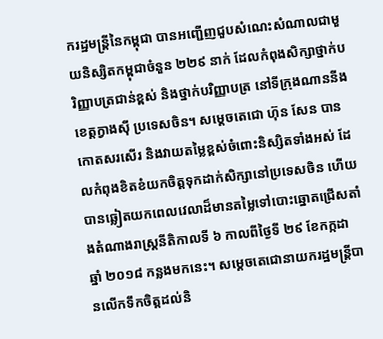ករដ្ឋមន្រ្តីនៃកម្ពុជា បានអញ្ជើញជួបសំណេះសំណាលជាមួយនិស្សិតកម្ពុជាចំនួន ២២៩ នាក់ ដែលកំពុងសិក្សាថ្នាក់បរិញ្ញាបត្រជាន់ខ្ពស់ និងថ្នាក់បរិញ្ញាបត្រ នៅទីក្រុងណាននីង ខេត្តក្វាងស៊ី ប្រទេសចិន។ សម្តេចតេជោ ហ៊ុន សែន បានកោតសរសើរ និងវាយតម្លៃខ្ពស់ចំពោះនិស្សិតទាំងអស់ ដែលកំពុងខិតខំយកចិត្តទុកដាក់សិក្សានៅប្រទេសចិន ហើយបានឆ្លៀតយកពេលវេលាដ៏មានតម្លៃទៅបោះឆ្នោតជ្រើសតាំងតំណាងរាស្រ្តនីតិកាលទី ៦ កាលពីថ្ងៃទី ២៩ ខែកក្កដា ឆ្នាំ ២០១៨ កន្លងមកនេះ។ សម្តេចតេជោនាយករដ្ឋមន្រ្តីបានលើកទឹកចិត្តដល់និ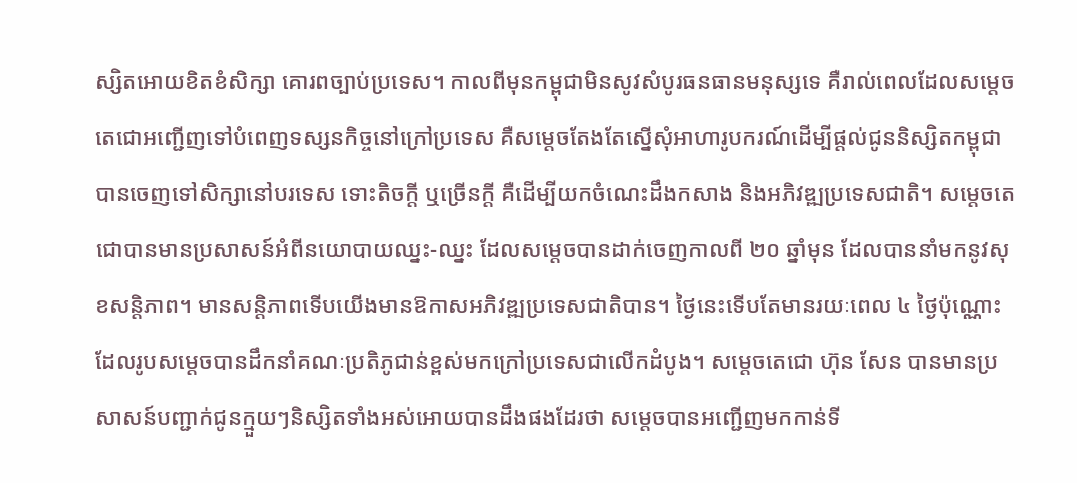ស្សិតអោយខិតខំសិក្សា គោរពច្បាប់ប្រទេស។ កាលពីមុនកម្ពុជាមិនសូវសំបូរធនធានមនុស្សទេ គឺរាល់ពេលដែលសម្តេចតេជោអញ្ជើញទៅបំពេញទស្សនកិច្ចនៅក្រៅប្រទេស គឺសម្តេចតែងតែស្នើសុំអាហារូបករណ៍ដើម្បីផ្តល់ជូននិស្សិតកម្ពុជាបានចេញទៅសិក្សានៅបរទេស ទោះតិចក្តី ឬច្រើនក្តី គឺដើម្បីយកចំណេះដឹងកសាង និងអភិវឌ្ឍប្រទេសជាតិ។ សម្តេចតេជោបានមានប្រសាសន៍អំពីនយោបាយឈ្នះ-ឈ្នះ ដែលសម្តេចបានដាក់ចេញកាលពី ២០ ឆ្នាំមុន ដែលបាននាំមកនូវសុខសន្តិភាព។ មានសន្តិភាពទើបយើងមានឱកាសអភិវឌ្ឍប្រទេសជាតិបាន។ ថ្ងៃនេះទើបតែមានរយៈពេល ៤ ថ្ងៃប៉ុណ្ណោះ ដែលរូបសម្តេចបានដឹកនាំគណៈប្រតិភូជាន់ខ្ពស់មកក្រៅប្រទេសជាលើកដំបូង។ សម្តេចតេជោ ហ៊ុន សែន បានមានប្រសាសន៍បញ្ជាក់ជូនក្មួយៗនិស្សិតទាំងអស់អោយបានដឹងផងដែរថា សម្តេចបានអញ្ជើញមកកាន់ទី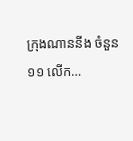ក្រុងណាននីង ចំនួន ១១ លើក…